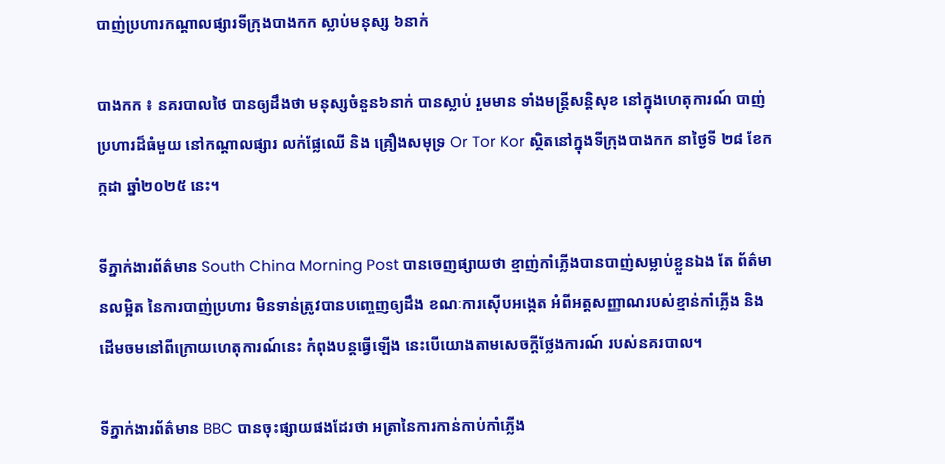បាញ់ប្រហារកណ្តាលផ្សារទីក្រុងបាងកក ស្លាប់មនុស្ស ៦នាក់

បាងកក ៖ នគរបាលថៃ បានឲ្យដឹងថា មនុស្សចំនួន៦នាក់ បានស្លាប់ រួមមាន ទាំងមន្ត្រីសន្តិសុខ នៅក្នុងហេតុការណ៍ បាញ់ប្រហារដ៏ធំមួយ នៅកណ្តាលផ្សារ លក់ផ្លែឈើ និង គ្រឿងសមុទ្រ Or Tor Kor ស្ថិតនៅក្នុងទីក្រុងបាងកក នាថ្ងៃទី ២៨ ខែកក្កដា ឆ្នាំ២០២៥ នេះ។

ទីភ្នាក់ងារព័ត៌មាន South China Morning Post បានចេញផ្សាយថា ខ្មាញ់កាំភ្លើងបានបាញ់សម្លាប់ខ្លួនឯង តែ ព័ត៌មានលម្អិត នៃការបាញ់ប្រហារ មិនទាន់ត្រូវបានបញ្ចេញឲ្យដឹង ខណៈការស៊ើបអង្កេត អំពីអត្តសញ្ញាណរបស់ខ្មាន់កាំភ្លើង និង ដើមចមនៅពីក្រោយហេតុការណ៍នេះ កំពុងបន្តធ្វើឡើង នេះបើយោងតាមសេចក្តីថ្លែងការណ៍ របស់នគរបាល។

ទីភ្នាក់ងារព័ត៌មាន BBC បានចុះផ្សាយផងដែរថា អត្រានៃការកាន់កាប់កាំភ្លើង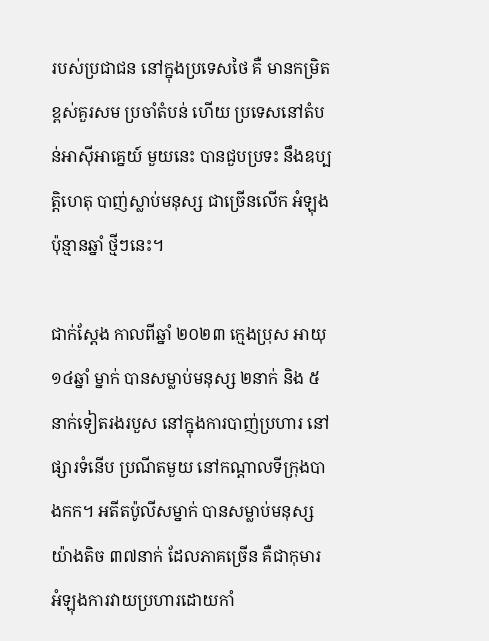របស់ប្រជាជន នៅក្នុងប្រទេសថៃ គឺ មានកម្រិតខ្ពស់គួរសម ប្រចាំតំបន់ ហើយ ប្រទេសនៅតំបន់អាស៊ីអាគ្នេយ៍ មួយនេះ បានជួបប្រទះ នឹងឧប្បត្តិហេតុ បាញ់ស្លាប់មនុស្ស ជាច្រើនលើក អំឡុង ប៉ុន្មានឆ្នាំ ថ្មីៗនេះ។

ជាក់ស្តែង កាលពីឆ្នាំ ២០២៣ ក្មេងប្រុស អាយុ ១៤ឆ្នាំ ម្នាក់ បានសម្លាប់មនុស្ស ២នាក់ និង ៥ នាក់ទៀតរងរបួស នៅក្នុងការបាញ់ប្រហារ នៅផ្សារទំនើប ប្រណីតមួយ នៅកណ្តាលទីក្រុងបាងកក។ អតីតប៉ូលីសម្នាក់ បានសម្លាប់មនុស្ស យ៉ាងតិច ៣៧នាក់ ដែលភាគច្រើន គឺជាកុមារ អំឡុងការវាយប្រហារដោយកាំ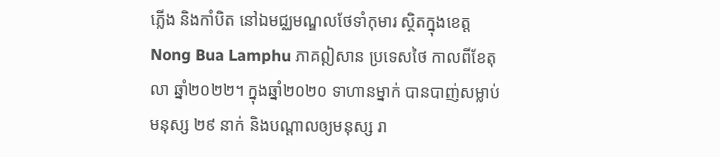ភ្លើង និងកាំបិត នៅឯមជ្ឈមណ្ឌលថែទាំកុមារ ស្ថិតក្នុងខេត្ត Nong Bua Lamphu ភាគឦសាន ប្រទេសថៃ កាលពីខែតុលា ឆ្នាំ២០២២។ ក្នុងឆ្នាំ២០២០ ទាហានម្នាក់ បានបាញ់សម្លាប់មនុស្ស ២៩ នាក់ និងបណ្តាលឲ្យមនុស្ស រា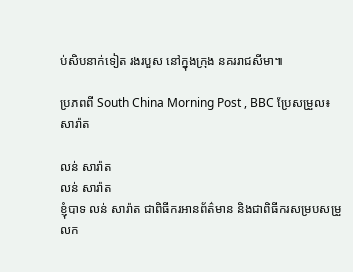ប់សិបនាក់ទៀត រងរបួស នៅក្នុងក្រុង នគររាជសីមា៕

ប្រភពពី South China Morning Post , BBC ប្រែសម្រួល៖ សារ៉ាត

លន់ សារ៉ាត
លន់ សារ៉ាត
ខ្ញុំបាទ លន់ សារ៉ាត ជាពិធីករអានព័ត៌មាន និងជាពិធីករសម្របសម្រួលក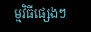ម្មវិធីផ្សេងៗ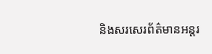និងសរសេរព័ត៌មានអន្តរ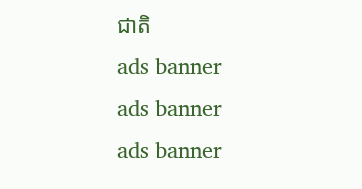ជាតិ
ads banner
ads banner
ads banner